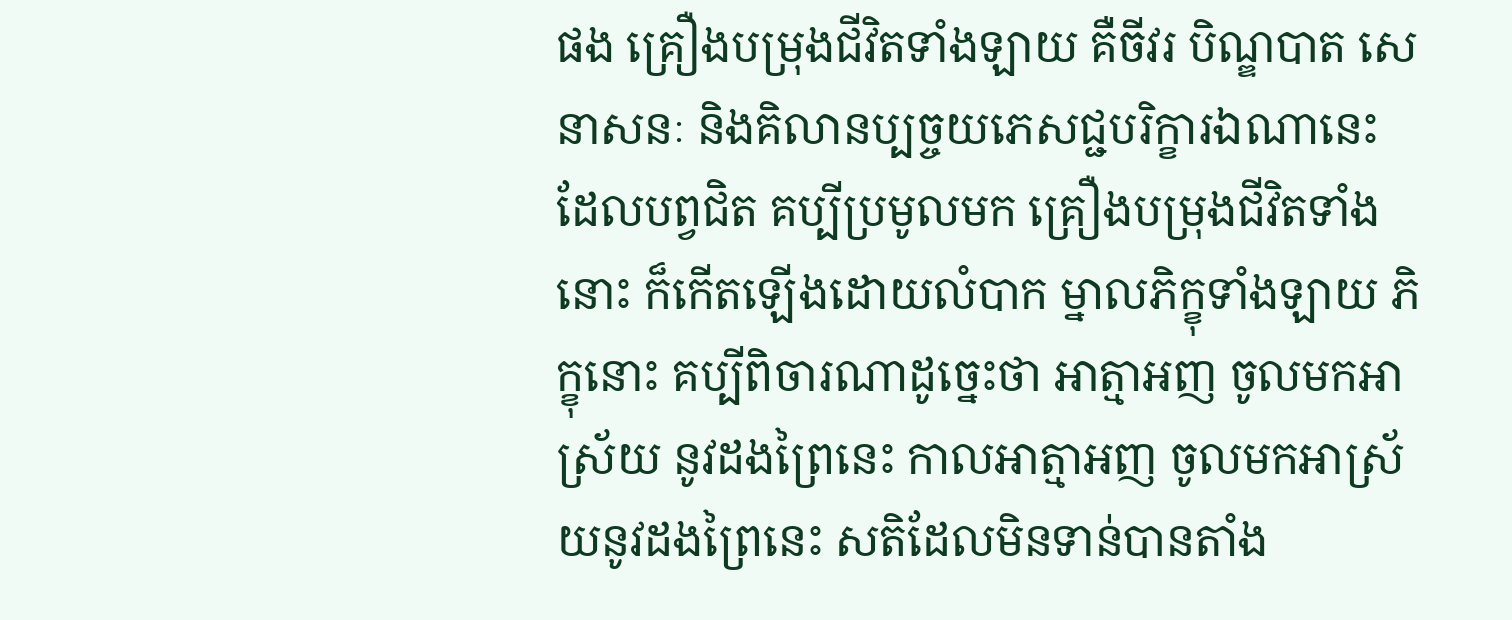ផង គ្រឿងបម្រុងជីវិតទាំងឡាយ គឺចីវរ បិណ្ឌបាត សេនាសនៈ និងគិលានប្បច្ចយភេសជ្ជបរិក្ខារឯណានេះ ដែលបព្វជិត គប្បីប្រមូលមក គ្រឿងបម្រុងជីវិតទាំងនោះ ក៏កើតឡើងដោយលំបាក ម្នាលភិក្ខុទាំងឡាយ ភិក្ខុនោះ គប្បីពិចារណាដូច្នេះថា អាត្មាអញ ចូលមកអាស្រ័យ នូវដងព្រៃនេះ កាលអាត្មាអញ ចូលមកអាស្រ័យនូវដងព្រៃនេះ សតិដែលមិនទាន់បានតាំង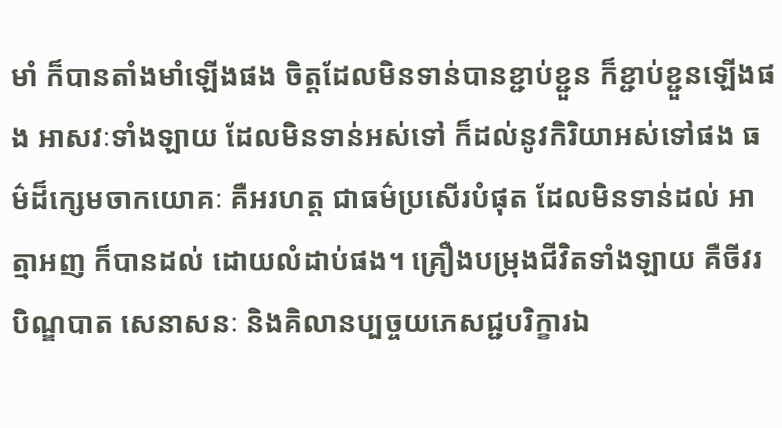មាំ ក៏បានតាំងមាំឡើងផង ចិត្តដែលមិនទាន់បានខ្ជាប់ខ្ជួន ក៏ខ្ជាប់ខ្ជួនឡើងផង អាសវៈទាំងឡាយ ដែលមិនទាន់អស់ទៅ ក៏ដល់នូវកិរិយាអស់ទៅផង ធម៌ដ៏ក្សេមចាកយោគៈ គឺអរហត្ត ជាធម៌ប្រសើរបំផុត ដែលមិនទាន់ដល់ អាត្មាអញ ក៏បានដល់ ដោយលំដាប់ផង។ គ្រឿងបម្រុងជីវិតទាំងឡាយ គឺចីវរ បិណ្ឌបាត សេនាសនៈ និងគិលានប្បច្ចយភេសជ្ជបរិក្ខារឯ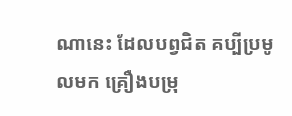ណានេះ ដែលបព្វជិត គប្បីប្រមូលមក គ្រឿងបម្រុ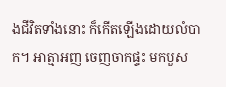ងជីវិតទាំងនោះ ក៏កើតឡើងដោយលំបាក។ អាត្មាអញ ចេញចាកផ្ទះ មកបួស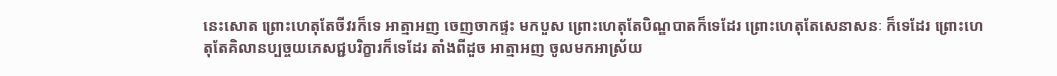នេះសោត ព្រោះហេតុតែចីវរក៏ទេ អាត្មាអញ ចេញចាកផ្ទះ មកបួស ព្រោះហេតុតែបិណ្ឌបាតក៏ទេដែរ ព្រោះហេតុតែសេនាសនៈ ក៏ទេដែរ ព្រោះហេតុតែគិលានប្បច្ចយភេសជ្ជបរិក្ខារក៏ទេដែរ តាំងពីដួច អាត្មាអញ ចូលមកអាស្រ័យ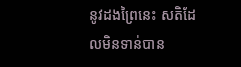នូវដងព្រៃនេះ សតិដែលមិនទាន់បាន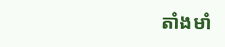តាំងមាំ